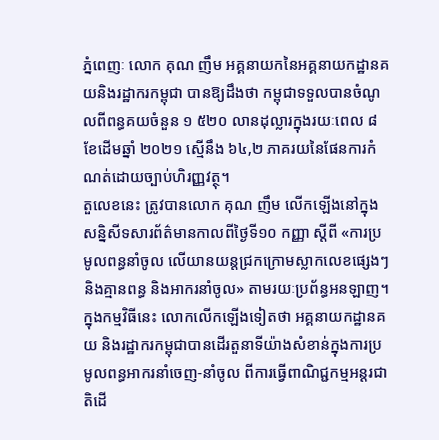ភ្នំពេញៈ លោក គុណ ញឹម អគ្គនាយកនៃអគ្គនាយកដ្ឋានគយនិងរដ្ឋាករកម្ពុជា បានឱ្យដឹងថា កម្ពុជាទទួលបានចំណូលពីពន្ធគយចំនួន ១ ៥២០ លានដុល្លារក្នុងរយៈពេល ៨ខែដើមឆ្នាំ ២០២១ ស្មើនឹង ៦៤,២ ភាគរយនៃផែនការកំណត់ដោយច្បាប់ហិរញ្ញវត្ថុ។
តួលេខនេះ ត្រូវបានលោក គុណ ញឹម លើកឡើងនៅក្នុងសន្និសីទសារព័ត៌មានកាលពីថ្ងៃទី១០ កញ្ញា ស្ដីពី «ការប្រមូលពន្ធនាំចូល លើយានយន្តជ្រកក្រោមស្លាកលេខផ្សេងៗ និងគ្មានពន្ធ និងអាករនាំចូល» តាមរយៈប្រព័ន្ធអនឡាញ។
ក្នុងកម្មវិធីនេះ លោកលើកឡើងទៀតថា អគ្គនាយកដ្ឋានគយ និងរដ្ឋាករកម្ពុជាបានដើរតួនាទីយ៉ាងសំខាន់ក្នុងការប្រមូលពន្ធអាករនាំចេញ-នាំចូល ពីការធ្វើពាណិជ្ជកម្មអន្ដរជាតិដើ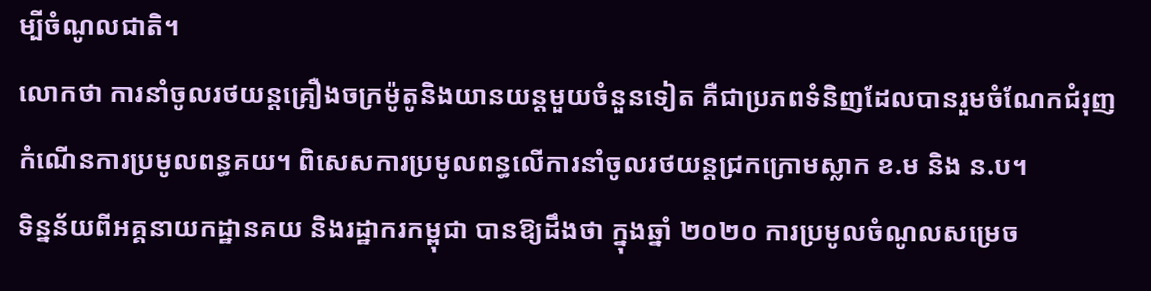ម្បីចំណូលជាតិ។
លោកថា ការនាំចូលរថយន្តគ្រឿងចក្រម៉ូតូនិងយានយន្តមួយចំនួនទៀត គឺជាប្រភពទំនិញដែលបានរួមចំណែកជំរុញកំណើនការប្រមូលពន្ធគយ។ ពិសេសការប្រមូលពន្ធលើការនាំចូលរថយន្តជ្រកក្រោមស្លាក ខ.ម និង ន.ប។
ទិន្នន័យពីអគ្គនាយកដ្ឋានគយ និងរដ្ឋាករកម្ពុជា បានឱ្យដឹងថា ក្នុងឆ្នាំ ២០២០ ការប្រមូលចំណូលសម្រេច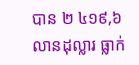បាន ២ ៤១៩,៦ លានដុល្លារ ធ្លាក់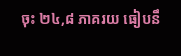ចុះ ២៤,៨ ភាគរយ ធៀបនឹ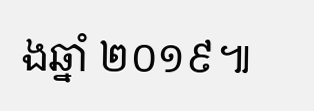ងឆ្នាំ ២០១៩៕